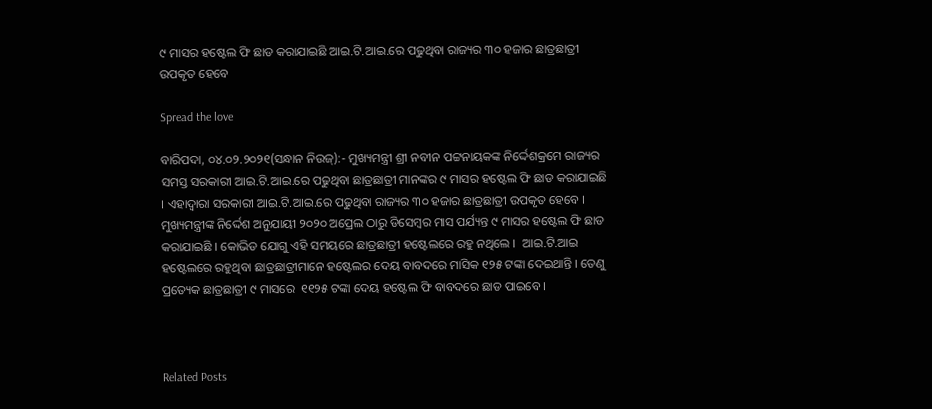୯ ମାସର ହଷ୍ଟେଲ ଫି ଛାଡ କରାଯାଇଛି ଆଇ.ଟି.ଆଇ.ରେ ପଢୁଥିବା ରାଜ୍ୟର ୩୦ ହଜାର ଛାତ୍ରଛାତ୍ରୀ ଉପକୃତ ହେବେ

Spread the love

ବାରିପଦା, ୦୪.୦୨.୨୦୨୧(ସନ୍ଧାନ ନିଉଜ୍):- ମୁଖ୍ୟମନ୍ତ୍ରୀ ଶ୍ରୀ ନବୀନ ପଟ୍ଟନାୟକଙ୍କ ନିର୍ଦ୍ଦେଶକ୍ରମେ ରାଜ୍ୟର ସମସ୍ତ ସରକାରୀ ଆଇ.ଟି.ଆଇ.ରେ ପଢୁଥିବା ଛାତ୍ରଛାତ୍ରୀ ମାନଙ୍କର ୯ ମାସର ହଷ୍ଟେଲ ଫି ଛାଡ କରାଯାଇଛି । ଏହାଦ୍ବାରା ସରକାରୀ ଆଇ.ଟି.ଆଇ.ରେ ପଢୁଥିବା ରାଜ୍ୟର ୩୦ ହଜାର ଛାତ୍ରଛାତ୍ରୀ ଉପକୃତ ହେବେ । ମୁଖ୍ୟମନ୍ତ୍ରୀଙ୍କ ନିର୍ଦ୍ଦେଶ ଅନୁଯାୟୀ ୨୦୨୦ ଅପ୍ରେଲ ଠାରୁ ଡିସେମ୍ବର ମାସ ପର୍ଯ୍ୟନ୍ତ ୯ ମାସର ହଷ୍ଟେଲ ଫି ଛାଡ କରାଯାଇଛି । କୋଭିଡ ଯୋଗୁ ଏହି ସମୟରେ ଛାତ୍ରଛାତ୍ରୀ ହଷ୍ଟେଲରେ ରହୁ ନଥିଲେ ।  ଆଇ.ଟି.ଆଇ ହଷ୍ଟେଲରେ ରହୁଥିବା ଛାତ୍ରଛାତ୍ରୀମାନେ ହଷ୍ଟେଲର ଦେୟ ବାବଦରେ ମାସିକ ୧୨୫ ଟଙ୍କା ଦେଇଥାନ୍ତି । ତେଣୁ ପ୍ରତ୍ୟେକ ଛାତ୍ରଛାତ୍ରୀ ୯ ମାସରେ  ୧୧୨୫ ଟଙ୍କା ଦେୟ ହଷ୍ଟେଲ ଫି ବାବଦରେ ଛାଡ ପାଇବେ ।



Related Posts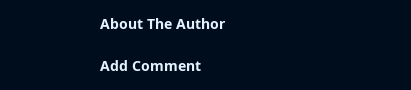About The Author

Add Comment